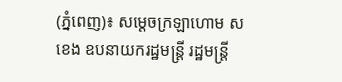(ភ្នំពេញ)៖ សម្ដេចក្រឡាហោម ស ខេង ឧបនាយករដ្ឋមន្ដ្រី រដ្ឋមន្ដ្រី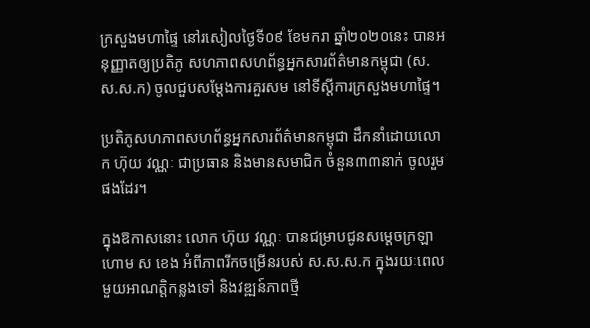ក្រសួងមហាផ្ទៃ នៅរសៀលថ្ងៃទី០៩ ខែមករា ឆ្នាំ២០២០នេះ បានអនុញ្ញាតឲ្យប្រតិភូ សហភាពសហព័ន្ធអ្នកសារព័ត៌មានកម្ពុជា (ស.ស.ស.ក) ចូលជួបសម្ដែងការគួរសម នៅទីស្ដីការក្រសួងមហាផ្ទៃ។

ប្រតិភូសហភាពសហព័ន្ធអ្នកសារព័ត៌មានកម្ពុជា ដឹកនាំដោយលោក ហ៊ុយ វណ្ណៈ ជាប្រធាន និងមានសមាជិក ចំនួន៣៣នាក់ ចូលរួមផងដែរ។

ក្នុងឱកាសនោះ លោក ហ៊ុយ វណ្ណៈ បានជម្រាបជូនសម្ដេចក្រឡាហោម ស ខេង អំពីភាពរីកចម្រើនរបស់ ស.ស.ស.ក ក្នុងរយៈពេលមួយអាណត្តិកន្លងទៅ និងវឌ្ឍន៍ភាពថ្មី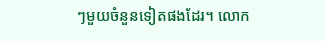ៗមួយចំនួនទៀតផងដែរ។ លោក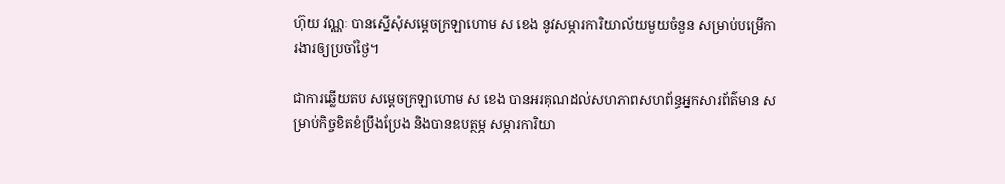ហ៊ុយ វណ្ណៈ បានស្នើសុំសម្ដេចក្រឡាហោម ស ខេង នូវសម្ភារការិយាល័យមួយចំនួន សម្រាប់បម្រើការងារឲ្យប្រចាំថ្ងៃ។

ជាការឆ្លើយតប សម្ដេចក្រឡាហោម ស ខេង បានអរគុណដល់សហភាពសហព័ន្ធអ្នកសារព័ត៌មាន សម្រាប់កិច្ចខិតខំប្រឹងប្រែង និងបានឧបត្ថម្ភ សម្ភារការិយា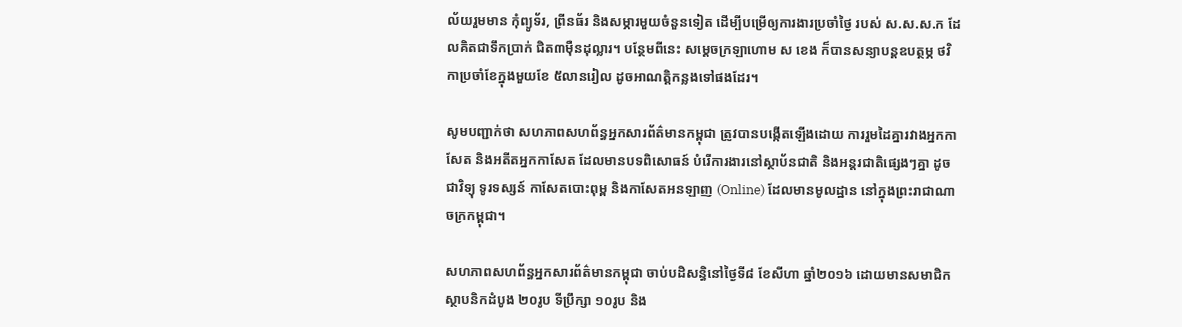ល័យរួមមាន កុំព្យូទ័រ, ព្រីនធ័រ និងសម្ភារមួយចំនួនទៀត ដើម្បីបម្រើឲ្យការងារប្រចាំថ្ងៃ របស់ ស.ស.ស.ក ដែលគិតជាទឹកប្រាក់ ជិត៣ម៉ឺនដុល្លារ។ បន្ថែមពីនេះ សម្ដេចក្រឡាហោម ស ខេង ក៏បានសន្យាបន្ដឧបត្ថម្ភ ថវិកាប្រចាំខែក្នុងមួយខែ ៥លានរៀល ដូចអាណត្តិកន្លងទៅផងដែរ។

សូមបញ្ជាក់ថា សហភាពសហព័ន្ធអ្នកសារព័ត៌មានកម្ពុជា ត្រូវបានបង្កើតឡើងដោយ ការរួមដៃគ្នារវាងអ្នកកាសែត និងអតីតអ្នកកាសែត ដែលមានបទពិសោធន៍ បំរើការងារនៅស្ថាប័នជាតិ និងអន្តរជាតិផ្សេងៗគ្នា ដូចជាវិទ្យុ ទូរទស្សន៍ កាសែតបោះពុម្ព និងកាសែតអនឡាញ (Online) ដែលមានមូលដ្ឋាន នៅក្នុងព្រះរាជាណាចក្រកម្ពុជា។

សហភាពសហព័ន្ធអ្នកសារព័ត៌មានកម្ពុជា ចាប់បដិសន្ធិនៅថ្ងៃទី៨ ខែសីហា ឆ្នាំ២០១៦ ដោយមានសមាជិកស្ថាបនិកដំបូង ២០រូប ទីប្រឹក្សា ១០រូប និង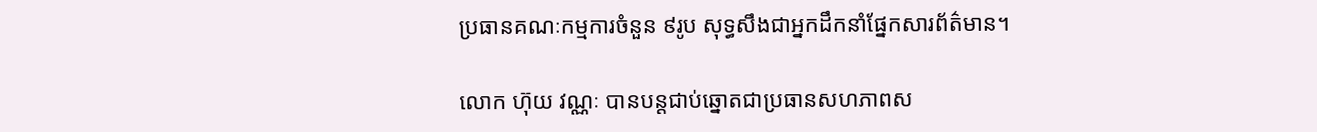ប្រធានគណៈកម្មការចំនួន ៩រូប សុទ្ធសឹងជាអ្នកដឹកនាំផ្នែកសារព័ត៌មាន។

លោក ហ៊ុយ វណ្ណៈ បានបន្ដជាប់ឆ្នោតជាប្រធានសហភាពស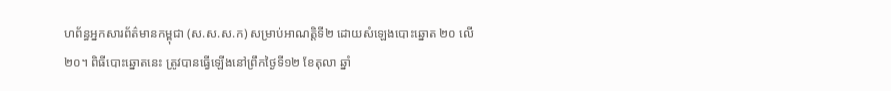ហព័ន្ធអ្នកសារព័ត៌មានកម្ពុជា (ស.ស.ស.ក) សម្រាប់អាណត្តិទី២ ដោយសំឡេងបោះឆ្នោត ២០ លើ២០។ ពិធីបោះឆ្នោតនេះ ត្រូវបានធ្វើឡើងនៅព្រឹកថ្ងៃទី១២ ខែតុលា ឆ្នាំ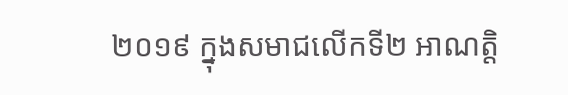២០១៩ ក្នុងសមាជលើកទី២ អាណត្តិ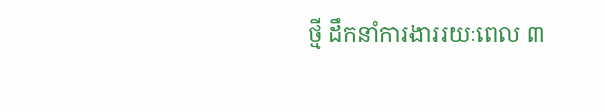ថ្មី ដឹកនាំការងាររយៈពេល ៣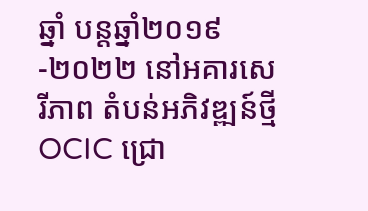ឆ្នាំ បន្តឆ្នាំ២០១៩-២០២២ នៅអគារសេរីភាព តំបន់អភិវឌ្ឍន៍ថ្មី OCIC ជ្រោ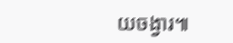យចង្វារ៕